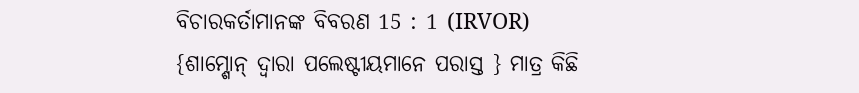ବିଚାରକର୍ତାମାନଙ୍କ ବିବରଣ 15 : 1 (IRVOR)
{ଶାମ୍ଶୋନ୍ ଦ୍ୱାରା ପଲେଷ୍ଟୀୟମାନେ ପରାସ୍ତ } ମାତ୍ର କିଛି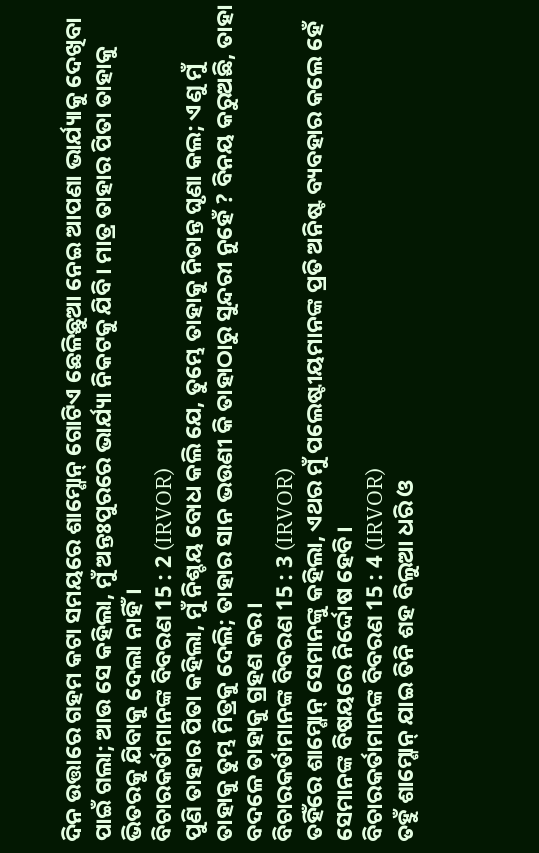ଦିନ ଉତ୍ତାରେ ଗହମ କଟା ସମୟରେ ଶାମ୍ଶୋନ୍ ଗୋଟିଏ ଛେଳିଛୁଆ ନେଇ ଆପଣା ଭାର୍ଯ୍ୟାକୁ ଦେଖିବା ପାଇଁ ଗଲା; ଆଉ ସେ କହିଲା, ମୁଁ ଅନ୍ତଃପୁରରେ ଭାର୍ଯ୍ୟା ନିକଟକୁ ଯିବି। ମାତ୍ର ତାହାର ପିତା ତାହାକୁ ଭିତରକୁ ଯିବାକୁ ଦେଲା ନାହିଁ।
ବିଚାରକର୍ତାମାନଙ୍କ ବିବରଣ 15 : 2 (IRVOR)
ପୁଣି ତାହାର ପିତା କହିଲା, ମୁଁ ନିଶ୍ଚୟ ବୋଧ କଲି ଯେ, ତୁମ୍ଭେ ତାହାକୁ ନିତାନ୍ତ ଘୃଣା କଲ; ଏଣୁ ମୁଁ ତାହାକୁ ତୁମ୍ଭ ମିତ୍ରକୁ ଦେଲି; ତାହାର ସାନ ଭଉଣୀ କି ତାହାଠାରୁ ସୁନ୍ଦରୀ ନୁହେଁ ? ବିନୟ କରୁଅଛି, ତାହା ବଦଳେ ତାହାକୁ ଗ୍ରହଣ କର।
ବିଚାରକର୍ତାମାନଙ୍କ ବିବରଣ 15 : 3 (IRVOR)
ତହିଁରେ ଶାମ୍ଶୋନ୍ ସେମାନଙ୍କୁ କହିଲା, ଏଥର ମୁଁ ପଲେଷ୍ଟୀୟମାନଙ୍କ ପ୍ରତି ଅନିଷ୍ଟ ବ୍ୟବହାର କଲେ ହେଁ ସେମାନଙ୍କ ବିଷୟରେ ନିର୍ଦ୍ଦୋଷ ହେବି।
ବିଚାରକର୍ତାମାନଙ୍କ ବିବରଣ 15 : 4 (IRVOR)
ତହୁଁ ଶାମ୍ଶୋନ୍ ଯାଇ ତିନି ଶହ ବିଲୁଆ ଧରି ଓ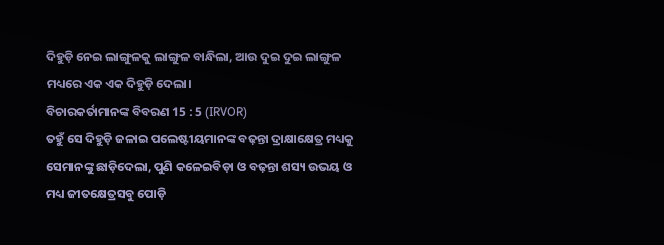ଦିହୁଡ଼ି ନେଇ ଲାଙ୍ଗୁଳକୁ ଲାଙ୍ଗୁଳ ବାନ୍ଧିଲା, ଆଉ ଦୁଇ ଦୁଇ ଲାଙ୍ଗୁଳ ମଧ୍ୟରେ ଏକ ଏକ ଦିହୁଡ଼ି ଦେଲା।
ବିଚାରକର୍ତାମାନଙ୍କ ବିବରଣ 15 : 5 (IRVOR)
ତହୁଁ ସେ ଦିହୁଡ଼ି ଜଳାଇ ପଲେଷ୍ଟୀୟମାନଙ୍କ ବଢ଼ନ୍ତା ଦ୍ରାକ୍ଷାକ୍ଷେତ୍ର ମଧ୍ୟକୁ ସେମାନଙ୍କୁ ଛାଡ଼ିଦେଲା, ପୁଣି କଳେଇବିଡ଼ା ଓ ବଢ଼ନ୍ତା ଶସ୍ୟ ଉଭୟ ଓ ମଧ୍ୟ ଜୀତକ୍ଷେତ୍ରସବୁ ପୋଡ଼ି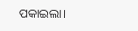ପକାଇଲା।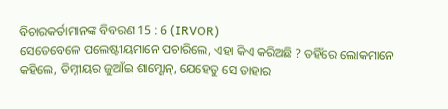ବିଚାରକର୍ତାମାନଙ୍କ ବିବରଣ 15 : 6 (IRVOR)
ସେତେବେଳେ ପଲେଷ୍ଟୀୟମାନେ ପଚାରିଲେ, ଏହା କିଏ କରିଅଛି ? ତହିଁରେ ଲୋକମାନେ କହିଲେ, ତିମ୍ନୀୟର ଜୁଆଁଇ ଶାମ୍ଶୋନ୍, ଯେହେତୁ ସେ ତାହାର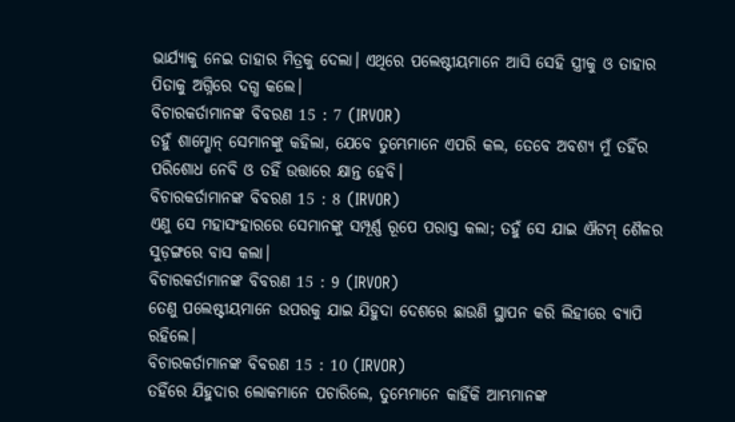ଭାର୍ଯ୍ୟାକୁ ନେଇ ତାହାର ମିତ୍ରକୁ ଦେଲା। ଏଥିରେ ପଲେଷ୍ଟୀୟମାନେ ଆସି ସେହି ସ୍ତ୍ରୀକୁ ଓ ତାହାର ପିତାକୁ ଅଗ୍ନିରେ ଦଗ୍ଧ କଲେ।
ବିଚାରକର୍ତାମାନଙ୍କ ବିବରଣ 15 : 7 (IRVOR)
ତହୁଁ ଶାମ୍ଶୋନ୍ ସେମାନଙ୍କୁ କହିଲା, ଯେବେ ତୁମ୍ଭେମାନେ ଏପରି କଲ, ତେବେ ଅବଶ୍ୟ ମୁଁ ତହିଁର ପରିଶୋଧ ନେବି ଓ ତହିଁ ଉତ୍ତାରେ କ୍ଷାନ୍ତ ହେବି।
ବିଚାରକର୍ତାମାନଙ୍କ ବିବରଣ 15 : 8 (IRVOR)
ଏଣୁ ସେ ମହାସଂହାରରେ ସେମାନଙ୍କୁ ସମ୍ପୂର୍ଣ୍ଣ ରୂପେ ପରାସ୍ତ କଲା; ତହୁଁ ସେ ଯାଇ ଐଟମ୍ ଶୈଳର ସୁଡ଼ଙ୍ଗରେ ବାସ କଲା।
ବିଚାରକର୍ତାମାନଙ୍କ ବିବରଣ 15 : 9 (IRVOR)
ତେଣୁ ପଲେଷ୍ଟୀୟମାନେ ଉପରକୁ ଯାଇ ଯିହୁଦା ଦେଶରେ ଛାଉଣି ସ୍ଥାପନ କରି ଲିହୀରେ ବ୍ୟାପି ରହିଲେ।
ବିଚାରକର୍ତାମାନଙ୍କ ବିବରଣ 15 : 10 (IRVOR)
ତହିଁରେ ଯିହୁଦାର ଲୋକମାନେ ପଚାରିଲେ, ତୁମ୍ଭେମାନେ କାହିଁକି ଆମ୍ଭମାନଙ୍କ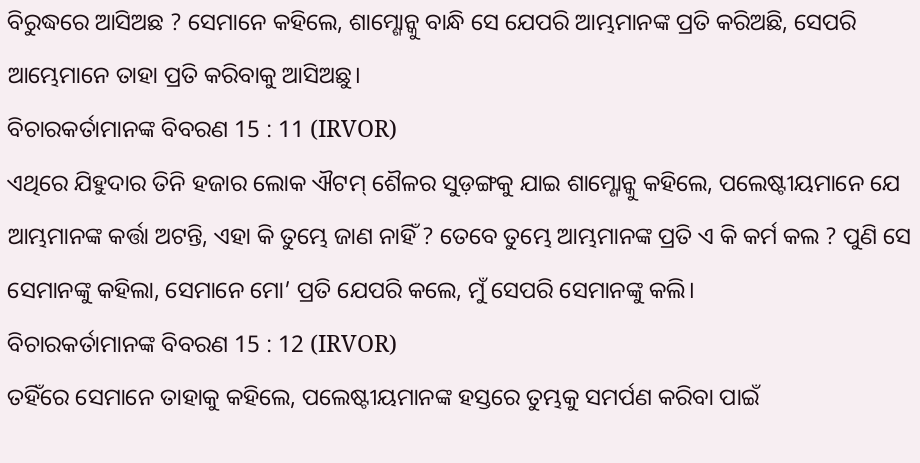ବିରୁଦ୍ଧରେ ଆସିଅଛ ? ସେମାନେ କହିଲେ, ଶାମ୍ଶୋନ୍କୁ ବାନ୍ଧି ସେ ଯେପରି ଆମ୍ଭମାନଙ୍କ ପ୍ରତି କରିଅଛି, ସେପରି ଆମ୍ଭେମାନେ ତାହା ପ୍ରତି କରିବାକୁ ଆସିଅଛୁ।
ବିଚାରକର୍ତାମାନଙ୍କ ବିବରଣ 15 : 11 (IRVOR)
ଏଥିରେ ଯିହୁଦାର ତିନି ହଜାର ଲୋକ ଐଟମ୍ ଶୈଳର ସୁଡ଼ଙ୍ଗକୁ ଯାଇ ଶାମ୍ଶୋନ୍କୁ କହିଲେ, ପଲେଷ୍ଟୀୟମାନେ ଯେ ଆମ୍ଭମାନଙ୍କ କର୍ତ୍ତା ଅଟନ୍ତି, ଏହା କି ତୁମ୍ଭେ ଜାଣ ନାହିଁ ? ତେବେ ତୁମ୍ଭେ ଆମ୍ଭମାନଙ୍କ ପ୍ରତି ଏ କି କର୍ମ କଲ ? ପୁଣି ସେ ସେମାନଙ୍କୁ କହିଲା, ସେମାନେ ମୋ’ ପ୍ରତି ଯେପରି କଲେ, ମୁଁ ସେପରି ସେମାନଙ୍କୁ କଲି।
ବିଚାରକର୍ତାମାନଙ୍କ ବିବରଣ 15 : 12 (IRVOR)
ତହିଁରେ ସେମାନେ ତାହାକୁ କହିଲେ, ପଲେଷ୍ଟୀୟମାନଙ୍କ ହସ୍ତରେ ତୁମ୍ଭକୁ ସମର୍ପଣ କରିବା ପାଇଁ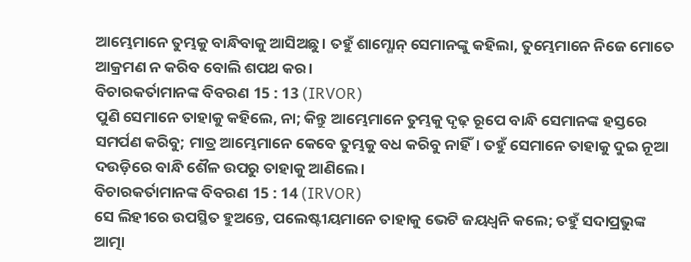ଆମ୍ଭେମାନେ ତୁମ୍ଭକୁ ବାନ୍ଧିବାକୁ ଆସିଅଛୁ। ତହୁଁ ଶାମ୍ଶୋନ୍ ସେମାନଙ୍କୁ କହିଲା, ତୁମ୍ଭେମାନେ ନିଜେ ମୋତେ ଆକ୍ରମଣ ନ କରିବ ବୋଲି ଶପଥ କର।
ବିଚାରକର୍ତାମାନଙ୍କ ବିବରଣ 15 : 13 (IRVOR)
ପୁଣି ସେମାନେ ତାହାକୁ କହିଲେ, ନା; କିନ୍ତୁ ଆମ୍ଭେମାନେ ତୁମ୍ଭକୁ ଦୃଢ଼ ରୂପେ ବାନ୍ଧି ସେମାନଙ୍କ ହସ୍ତରେ ସମର୍ପଣ କରିବୁ; ମାତ୍ର ଆମ୍ଭେମାନେ କେବେ ତୁମ୍ଭକୁ ବଧ କରିବୁ ନାହିଁ। ତହୁଁ ସେମାନେ ତାହାକୁ ଦୁଇ ନୂଆ ଦଉଡ଼ିରେ ବାନ୍ଧି ଶୈଳ ଉପରୁ ତାହାକୁ ଆଣିଲେ।
ବିଚାରକର୍ତାମାନଙ୍କ ବିବରଣ 15 : 14 (IRVOR)
ସେ ଲିହୀରେ ଉପସ୍ଥିତ ହୁଅନ୍ତେ, ପଲେଷ୍ଟୀୟମାନେ ତାହାକୁ ଭେଟି ଜୟଧ୍ୱନି କଲେ; ତହୁଁ ସଦାପ୍ରଭୁଙ୍କ ଆତ୍ମା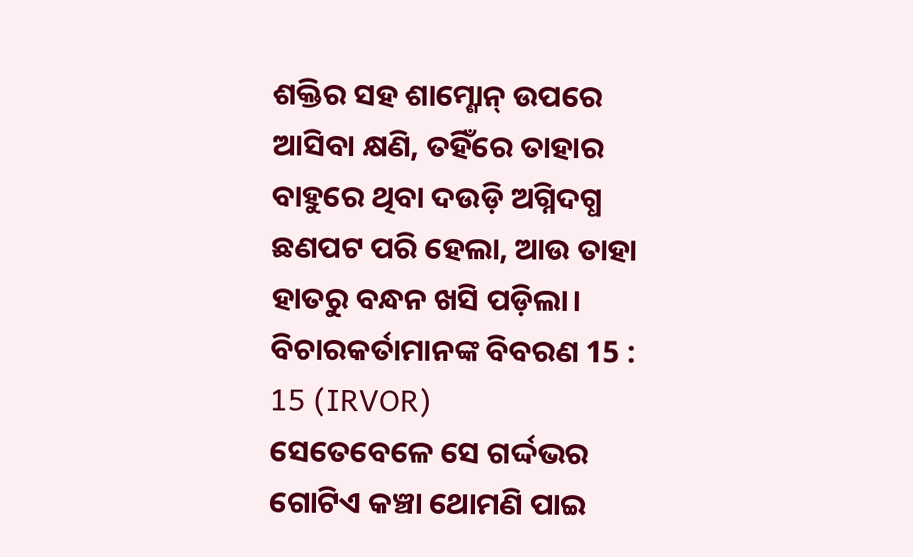ଶକ୍ତିର ସହ ଶାମ୍ଶୋନ୍ ଉପରେ ଆସିବା କ୍ଷଣି, ତହିଁରେ ତାହାର ବାହୁରେ ଥିବା ଦଉଡ଼ି ଅଗ୍ନିଦଗ୍ଧ ଛଣପଟ ପରି ହେଲା, ଆଉ ତାହା ହାତରୁ ବନ୍ଧନ ଖସି ପଡ଼ିଲା।
ବିଚାରକର୍ତାମାନଙ୍କ ବିବରଣ 15 : 15 (IRVOR)
ସେତେବେଳେ ସେ ଗର୍ଦ୍ଦଭର ଗୋଟିଏ କଞ୍ଚା ଥୋମଣି ପାଇ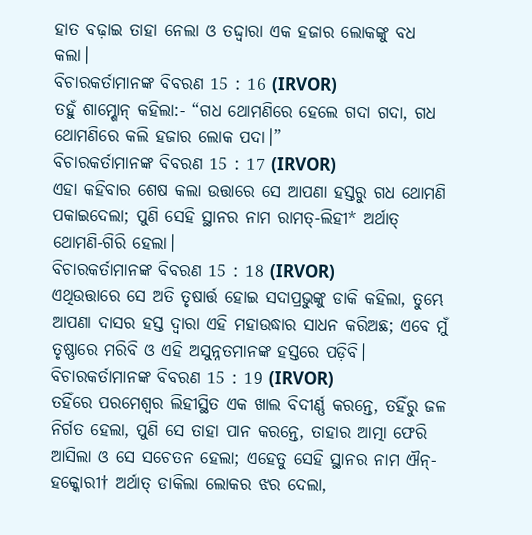ହାତ ବଢ଼ାଇ ତାହା ନେଲା ଓ ତଦ୍ଦ୍ୱାରା ଏକ ହଜାର ଲୋକଙ୍କୁ ବଧ କଲା।
ବିଚାରକର୍ତାମାନଙ୍କ ବିବରଣ 15 : 16 (IRVOR)
ତହୁଁ ଶାମ୍ଶୋନ୍ କହିଲା:- “ଗଧ ଥୋମଣିରେ ହେଲେ ଗଦା ଗଦା, ଗଧ ଥୋମଣିରେ କଲି ହଜାର ଲୋକ ପଦା।”
ବିଚାରକର୍ତାମାନଙ୍କ ବିବରଣ 15 : 17 (IRVOR)
ଏହା କହିବାର ଶେଷ କଲା ଉତ୍ତାରେ ସେ ଆପଣା ହସ୍ତରୁ ଗଧ ଥୋମଣି ପକାଇଦେଲା; ପୁଣି ସେହି ସ୍ଥାନର ନାମ ରାମତ୍-ଲିହୀ* ଅର୍ଥାତ୍ ଥୋମଣି-ଗିରି ହେଲା।
ବିଚାରକର୍ତାମାନଙ୍କ ବିବରଣ 15 : 18 (IRVOR)
ଏଥିଉତ୍ତାରେ ସେ ଅତି ତୃଷାର୍ତ୍ତ ହୋଇ ସଦାପ୍ରଭୁଙ୍କୁ ଡାକି କହିଲା, ତୁମ୍ଭେ ଆପଣା ଦାସର ହସ୍ତ ଦ୍ୱାରା ଏହି ମହାଉଦ୍ଧାର ସାଧନ କରିଅଛ; ଏବେ ମୁଁ ତୃଷ୍ଣାରେ ମରିବି ଓ ଏହି ଅସୁନ୍ନତମାନଙ୍କ ହସ୍ତରେ ପଡ଼ିବି।
ବିଚାରକର୍ତାମାନଙ୍କ ବିବରଣ 15 : 19 (IRVOR)
ତହିଁରେ ପରମେଶ୍ୱର ଲିହୀସ୍ଥିତ ଏକ ଖାଲ ବିଦୀର୍ଣ୍ଣ କରନ୍ତେ, ତହିଁରୁ ଜଳ ନିର୍ଗତ ହେଲା, ପୁଣି ସେ ତାହା ପାନ କରନ୍ତେ, ତାହାର ଆତ୍ମା ଫେରି ଆସିଲା ଓ ସେ ସଚେତନ ହେଲା; ଏହେତୁ ସେହି ସ୍ଥାନର ନାମ ଐନ୍-ହକ୍କୋରୀ† ଅର୍ଥାତ୍ ଡାକିଲା ଲୋକର ଝର ଦେଲା,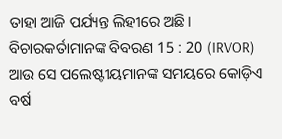ତାହା ଆଜି ପର୍ଯ୍ୟନ୍ତ ଲିହୀରେ ଅଛି।
ବିଚାରକର୍ତାମାନଙ୍କ ବିବରଣ 15 : 20 (IRVOR)
ଆଉ ସେ ପଲେଷ୍ଟୀୟମାନଙ୍କ ସମୟରେ କୋଡ଼ିଏ ବର୍ଷ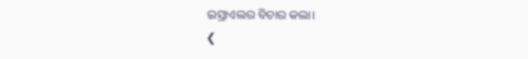ଇସ୍ରାଏଲର ବିଚାର କଲା।
❮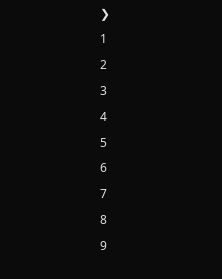❯
1
2
3
4
5
6
7
8
9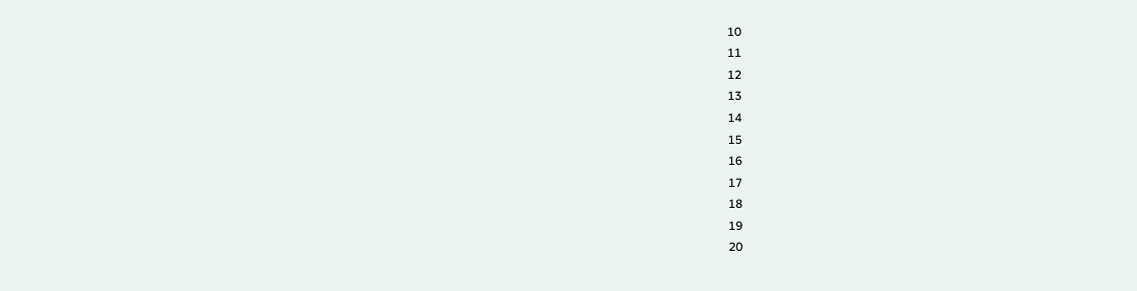10
11
12
13
14
15
16
17
18
19
20